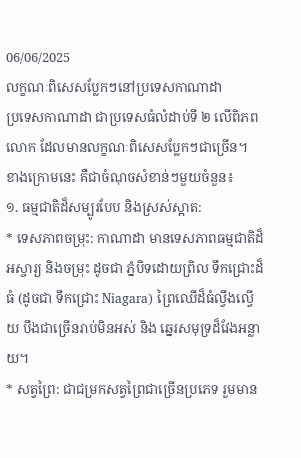06/06/2025
លក្ខណៈពិសេសប្លែកៗនៅប្រទេសកាណាដា
ប្រទេសកាណាដា ជាប្រទេសធំលំដាប់ទី ២ លើពិភពលោក ដែលមានលក្ខណៈពិសេសប្លែកៗជាច្រើន។ ខាងក្រោមនេះ គឺជាចំណុចសំខាន់ៗមួយចំនួន៖
១. ធម្មជាតិដ៏សម្បូរបែប និងស្រស់ស្អាត:
* ទេសភាពចម្រុះ: កាណាដា មានទេសភាពធម្មជាតិដ៏អស្ចារ្យ និងចម្រុះ ដូចជា ភ្នំបិទដោយព្រិល ទឹកជ្រោះដ៏ធំ (ដូចជា ទឹកជ្រោះ Niagara) ព្រៃឈើដ៏ធំល្វឹងល្វើយ បឹងជាច្រើនរាប់មិនអស់ និង ឆ្នេរសមុទ្រដ៏វែងអន្លាយ។
* សត្វព្រៃ: ជាជម្រកសត្វព្រៃជាច្រើនប្រភេទ រួមមាន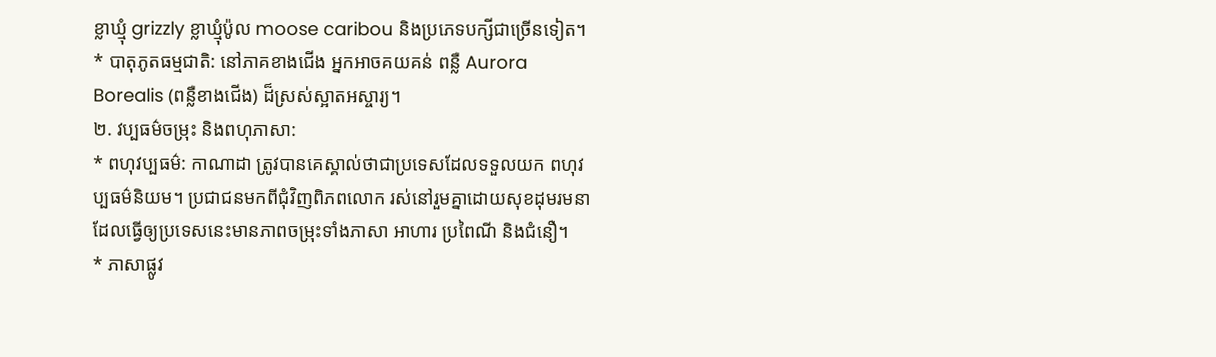ខ្លាឃ្មុំ grizzly ខ្លាឃ្មុំប៉ូល moose caribou និងប្រភេទបក្សីជាច្រើនទៀត។
* បាតុភូតធម្មជាតិ: នៅភាគខាងជើង អ្នកអាចគយគន់ ពន្លឺ Aurora Borealis (ពន្លឺខាងជើង) ដ៏ស្រស់ស្អាតអស្ចារ្យ។
២. វប្បធម៌ចម្រុះ និងពហុភាសា:
* ពហុវប្បធម៌: កាណាដា ត្រូវបានគេស្គាល់ថាជាប្រទេសដែលទទួលយក ពហុវប្បធម៌និយម។ ប្រជាជនមកពីជុំវិញពិភពលោក រស់នៅរួមគ្នាដោយសុខដុមរមនា ដែលធ្វើឲ្យប្រទេសនេះមានភាពចម្រុះទាំងភាសា អាហារ ប្រពៃណី និងជំនឿ។
* ភាសាផ្លូវ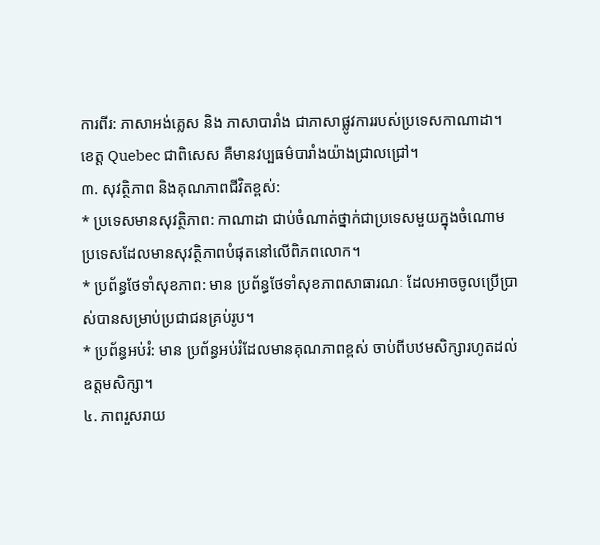ការពីរ: ភាសាអង់គ្លេស និង ភាសាបារាំង ជាភាសាផ្លូវការរបស់ប្រទេសកាណាដា។ ខេត្ត Quebec ជាពិសេស គឺមានវប្បធម៌បារាំងយ៉ាងជ្រាលជ្រៅ។
៣. សុវត្ថិភាព និងគុណភាពជីវិតខ្ពស់:
* ប្រទេសមានសុវត្ថិភាព: កាណាដា ជាប់ចំណាត់ថ្នាក់ជាប្រទេសមួយក្នុងចំណោមប្រទេសដែលមានសុវត្ថិភាពបំផុតនៅលើពិភពលោក។
* ប្រព័ន្ធថែទាំសុខភាព: មាន ប្រព័ន្ធថែទាំសុខភាពសាធារណៈ ដែលអាចចូលប្រើប្រាស់បានសម្រាប់ប្រជាជនគ្រប់រូប។
* ប្រព័ន្ធអប់រំ: មាន ប្រព័ន្ធអប់រំដែលមានគុណភាពខ្ពស់ ចាប់ពីបឋមសិក្សារហូតដល់ឧត្តមសិក្សា។
៤. ភាពរួសរាយ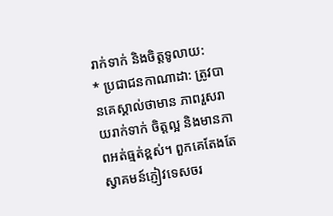រាក់ទាក់ និងចិត្តទូលាយ:
* ប្រជាជនកាណាដា: ត្រូវបានគេស្គាល់ថាមាន ភាពរួសរាយរាក់ទាក់ ចិត្តល្អ និងមានភាពអត់ធ្មត់ខ្ពស់។ ពួកគេតែងតែស្វាគមន៍ភ្ញៀវទេសចរ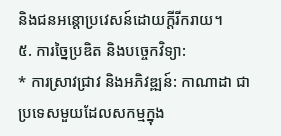និងជនអន្តោប្រវេសន៍ដោយក្ដីរីករាយ។
៥. ការច្នៃប្រឌិត និងបច្ចេកវិទ្យា:
* ការស្រាវជ្រាវ និងអភិវឌ្ឍន៍: កាណាដា ជាប្រទេសមួយដែលសកម្មក្នុង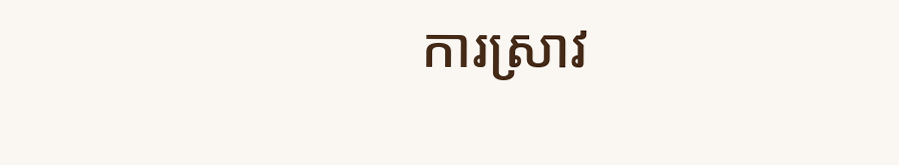ការស្រាវ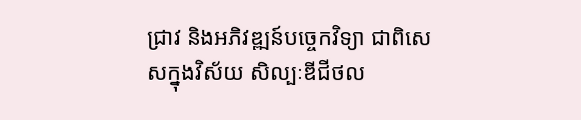ជ្រាវ និងអភិវឌ្ឍន៍បច្ចេកវិទ្យា ជាពិសេសក្នុងវិស័យ សិល្បៈឌីជីថល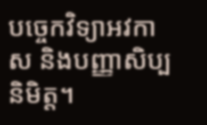បច្ចេកវិទ្យាអវកាស និងបញ្ញាសិប្បនិមិត្ត។